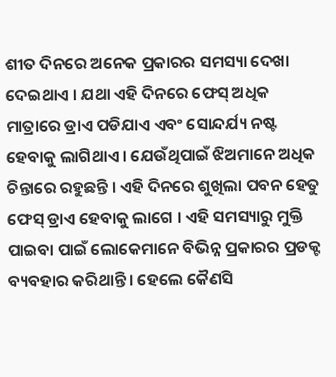ଶୀତ ଦିନରେ ଅନେକ ପ୍ରକାରର ସମସ୍ୟା ଦେଖା ଦେଇଥାଏ । ଯଥା ଏହି ଦିନରେ ଫେସ୍ ଅଧିକ ମାତ୍ରାରେ ଡ୍ରାଏ ପଡିଯାଏ ଏବଂ ସୋନ୍ଦର୍ଯ୍ୟ ନଷ୍ଟ ହେବାକୁ ଲାଗିଥାଏ । ଯେଉଁଥିପାଇଁ ଝିଅମାନେ ଅଧିକ ଚିନ୍ତାରେ ରହୁଛନ୍ତି । ଏହି ଦିନରେ ଶୁଖିଲା ପବନ ହେତୁ ଫେସ୍ ଡ୍ରାଏ ହେବାକୁ ଲାଗେ । ଏହି ସମସ୍ୟାରୁ ମୁକ୍ତି ପାଇବା ପାଇଁ ଲୋକେମାନେ ବିଭିନ୍ନ ପ୍ରକାରର ପ୍ରଡକ୍ଟ ବ୍ୟବହାର କରିଥାନ୍ତି । ହେଲେ କୈଣସି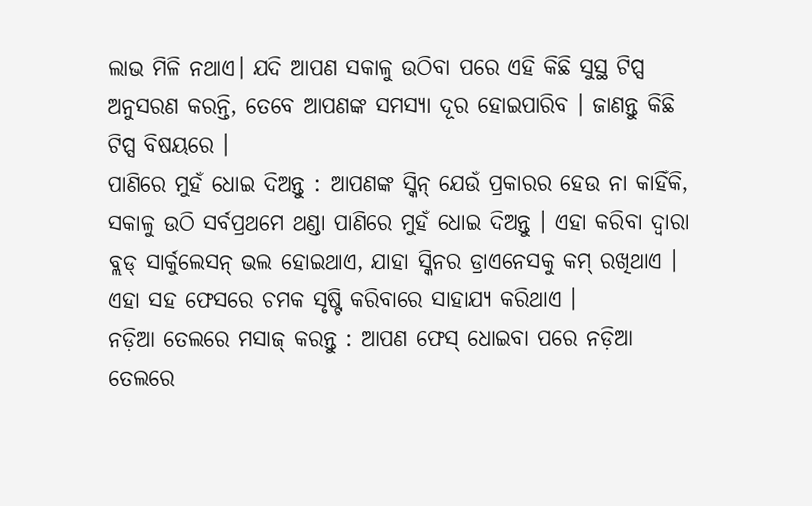ଲାଭ ମିଳି ନଥାଏ। ଯଦି ଆପଣ ସକାଳୁ ଉଠିବା ପରେ ଏହି କିଛି ସୁସ୍ଥ ଟିପ୍ସ ଅନୁସରଣ କରନ୍ତି, ତେବେ ଆପଣଙ୍କ ସମସ୍ୟା ଦୂର ହୋଇପାରିବ । ଜାଣନ୍ତୁ କିଛି ଟିପ୍ସ ବିଷୟରେ ।
ପାଣିରେ ମୁହଁ ଧୋଇ ଦିଅନ୍ତୁ : ଆପଣଙ୍କ ସ୍କିନ୍ ଯେଉଁ ପ୍ରକାରର ହେଉ ନା କାହିଁକି, ସକାଳୁ ଉଠି ସର୍ବପ୍ରଥମେ ଥଣ୍ଡା ପାଣିରେ ମୁହଁ ଧୋଇ ଦିଅନ୍ତୁ । ଏହା କରିବା ଦ୍ୱାରା ବ୍ଲଡ୍ ସାର୍କୁଲେସନ୍ ଭଲ ହୋଇଥାଏ, ଯାହା ସ୍କିନର ଡ୍ରାଏନେସକୁ କମ୍ ରଖିଥାଏ । ଏହା ସହ ଫେସରେ ଚମକ ସୃଷ୍ଟି କରିବାରେ ସାହାଯ୍ୟ କରିଥାଏ ।
ନଡ଼ିଆ ତେଲରେ ମସାଜ୍ କରନ୍ତୁ : ଆପଣ ଫେସ୍ ଧୋଇବା ପରେ ନଡ଼ିଆ ତେଲରେ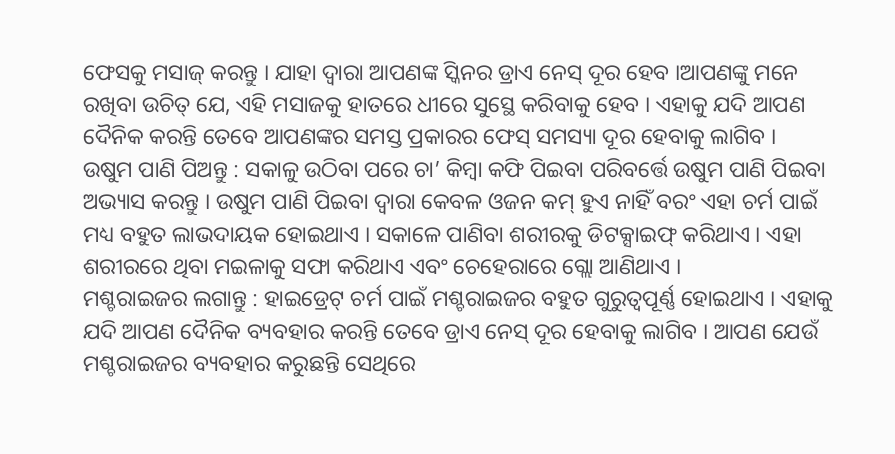ଫେସକୁ ମସାଜ୍ କରନ୍ତୁ । ଯାହା ଦ୍ୱାରା ଆପଣଙ୍କ ସ୍କିନର ଡ୍ରାଏ ନେସ୍ ଦୂର ହେବ ।ଆପଣଙ୍କୁ ମନେ ରଖିବା ଉଚିତ୍ ଯେ, ଏହି ମସାଜକୁ ହାତରେ ଧୀରେ ସୁସ୍ଥେ କରିବାକୁ ହେବ । ଏହାକୁ ଯଦି ଆପଣ ଦୈନିକ କରନ୍ତି ତେବେ ଆପଣଙ୍କର ସମସ୍ତ ପ୍ରକାରର ଫେସ୍ ସମସ୍ୟା ଦୂର ହେବାକୁ ଲାଗିବ ।
ଉଷୁମ ପାଣି ପିଅନ୍ତୁ : ସକାଳୁ ଉଠିବା ପରେ ଚା’ କିମ୍ବା କଫି ପିଇବା ପରିବର୍ତ୍ତେ ଉଷୁମ ପାଣି ପିଇବା ଅଭ୍ୟାସ କରନ୍ତୁ । ଉଷୁମ ପାଣି ପିଇବା ଦ୍ୱାରା କେବଳ ଓଜନ କମ୍ ହୁଏ ନାହିଁ ବରଂ ଏହା ଚର୍ମ ପାଇଁ ମଧ୍ୟ ବହୁତ ଲାଭଦାୟକ ହୋଇଥାଏ । ସକାଳେ ପାଣିବା ଶରୀରକୁ ଡିଟକ୍ସାଇଫ୍ କରିଥାଏ । ଏହା ଶରୀରରେ ଥିବା ମଇଳାକୁ ସଫା କରିଥାଏ ଏବଂ ଚେହେରାରେ ଗ୍ଲୋ ଆଣିଥାଏ ।
ମଶ୍ଚରାଇଜର ଲଗାନ୍ତୁ : ହାଇଡ୍ରେଟ୍ ଚର୍ମ ପାଇଁ ମଶ୍ଚରାଇଜର ବହୁତ ଗୁରୁତ୍ବପୂର୍ଣ୍ଣ ହୋଇଥାଏ । ଏହାକୁ ଯଦି ଆପଣ ଦୈନିକ ବ୍ୟବହାର କରନ୍ତି ତେବେ ଡ୍ରାଏ ନେସ୍ ଦୂର ହେବାକୁ ଲାଗିବ । ଆପଣ ଯେଉଁ ମଶ୍ଚରାଇଜର ବ୍ୟବହାର କରୁଛନ୍ତି ସେଥିରେ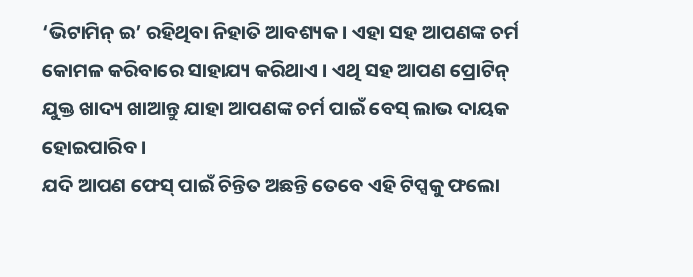‘ଭିଟାମିନ୍ ଇ’ ରହିଥିବା ନିହାତି ଆବଶ୍ୟକ । ଏହା ସହ ଆପଣଙ୍କ ଚର୍ମ କୋମଳ କରିବାରେ ସାହାଯ୍ୟ କରିଥାଏ । ଏଥି ସହ ଆପଣ ପ୍ରୋଟିନ୍ ଯୁକ୍ତ ଖାଦ୍ୟ ଖାଆନ୍ତୁ ଯାହା ଆପଣଙ୍କ ଚର୍ମ ପାଇଁ ବେସ୍ ଲାଭ ଦାୟକ ହୋଇପାରିବ ।
ଯଦି ଆପଣ ଫେସ୍ ପାଇଁ ଚିନ୍ତିତ ଅଛନ୍ତି ତେବେ ଏହି ଟିପ୍ସକୁ ଫଲୋ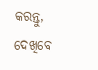କରନ୍ତୁ, ଦେଖିବେ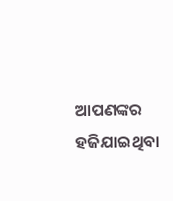ଆପଣଙ୍କର ହଜିଯାଇଥିବା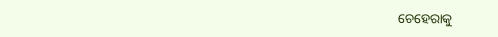ଚେହେରାକୁ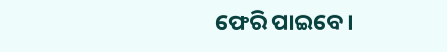ଫେରି ପାଇବେ ।